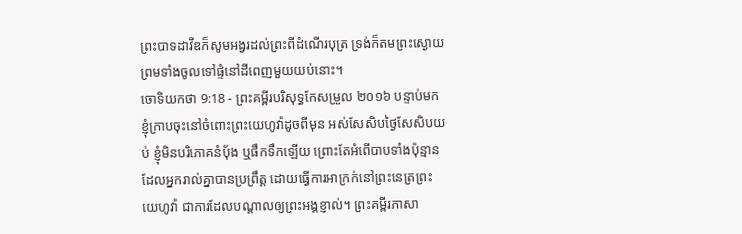ព្រះបាទដាវីឌក៏សូមអង្វរដល់ព្រះពីដំណើរបុត្រ ទ្រង់ក៏តមព្រះស្ងោយ ព្រមទាំងចូលទៅផ្ទំនៅដីពេញមួយយប់នោះ។
ចោទិយកថា 9:18 - ព្រះគម្ពីរបរិសុទ្ធកែសម្រួល ២០១៦ បន្ទាប់មក ខ្ញុំក្រាបចុះនៅចំពោះព្រះយេហូវ៉ាដូចពីមុន អស់សែសិបថ្ងៃសែសិបយប់ ខ្ញុំមិនបរិភោគនំប៉័ង ឬផឹកទឹកឡើយ ព្រោះតែអំពើបាបទាំងប៉ុន្មានដែលអ្នករាល់គ្នាបានប្រព្រឹត្ត ដោយធ្វើការអាក្រក់នៅព្រះនេត្រព្រះយេហូវ៉ា ជាការដែលបណ្ដាលឲ្យព្រះអង្គខ្ញាល់។ ព្រះគម្ពីរភាសា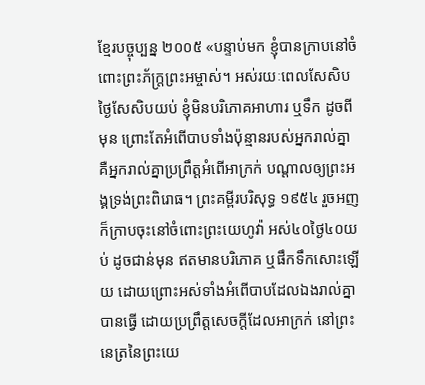ខ្មែរបច្ចុប្បន្ន ២០០៥ «បន្ទាប់មក ខ្ញុំបានក្រាបនៅចំពោះព្រះភ័ក្ត្រព្រះអម្ចាស់។ អស់រយៈពេលសែសិបថ្ងៃសែសិបយប់ ខ្ញុំមិនបរិភោគអាហារ ឬទឹក ដូចពីមុន ព្រោះតែអំពើបាបទាំងប៉ុន្មានរបស់អ្នករាល់គ្នា គឺអ្នករាល់គ្នាប្រព្រឹត្តអំពើអាក្រក់ បណ្ដាលឲ្យព្រះអង្គទ្រង់ព្រះពិរោធ។ ព្រះគម្ពីរបរិសុទ្ធ ១៩៥៤ រួចអញក៏ក្រាបចុះនៅចំពោះព្រះយេហូវ៉ា អស់៤០ថ្ងៃ៤០យប់ ដូចជាន់មុន ឥតមានបរិភោគ ឬផឹកទឹកសោះឡើយ ដោយព្រោះអស់ទាំងអំពើបាបដែលឯងរាល់គ្នាបានធ្វើ ដោយប្រព្រឹត្តសេចក្ដីដែលអាក្រក់ នៅព្រះនេត្រនៃព្រះយេ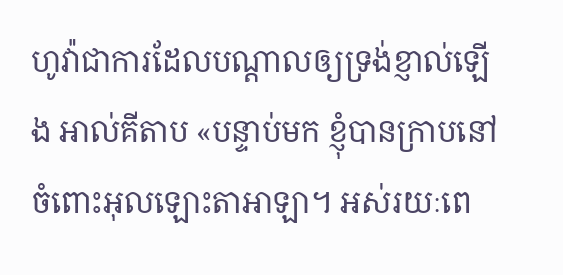ហូវ៉ាជាការដែលបណ្តាលឲ្យទ្រង់ខ្ញាល់ឡើង អាល់គីតាប «បន្ទាប់មក ខ្ញុំបានក្រាបនៅចំពោះអុលឡោះតាអាឡា។ អស់រយៈពេ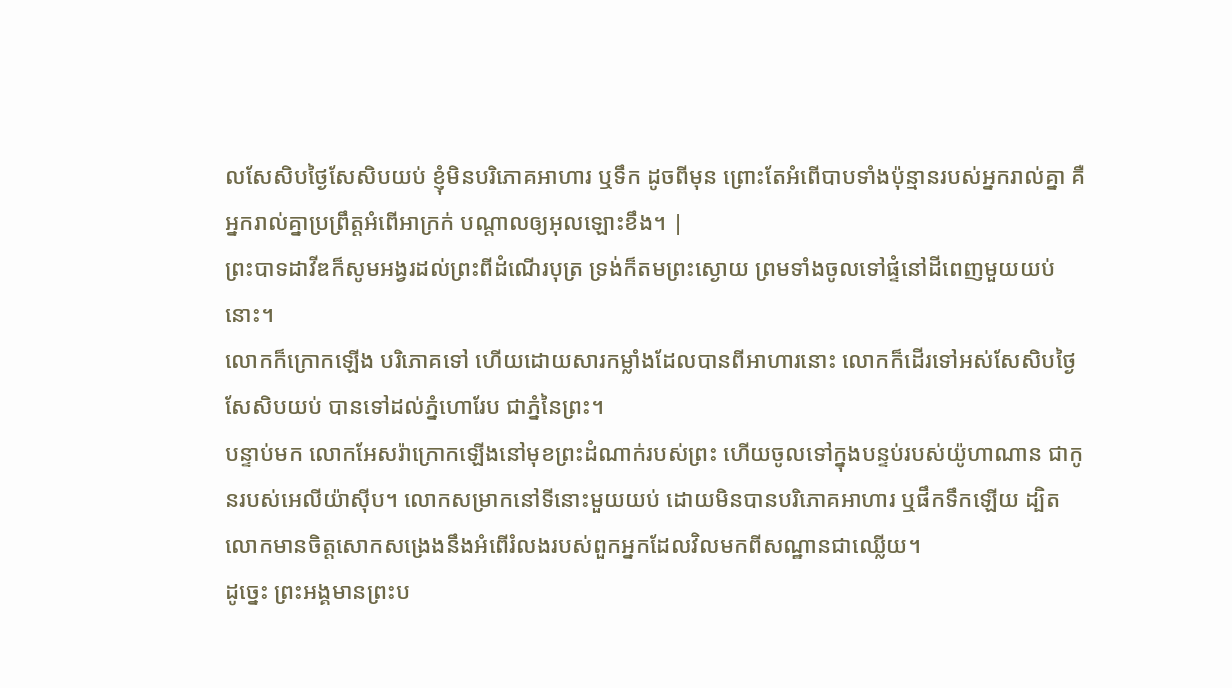លសែសិបថ្ងៃសែសិបយប់ ខ្ញុំមិនបរិភោគអាហារ ឬទឹក ដូចពីមុន ព្រោះតែអំពើបាបទាំងប៉ុន្មានរបស់អ្នករាល់គ្នា គឺអ្នករាល់គ្នាប្រព្រឹត្តអំពើអាក្រក់ បណ្តាលឲ្យអុលឡោះខឹង។ |
ព្រះបាទដាវីឌក៏សូមអង្វរដល់ព្រះពីដំណើរបុត្រ ទ្រង់ក៏តមព្រះស្ងោយ ព្រមទាំងចូលទៅផ្ទំនៅដីពេញមួយយប់នោះ។
លោកក៏ក្រោកឡើង បរិភោគទៅ ហើយដោយសារកម្លាំងដែលបានពីអាហារនោះ លោកក៏ដើរទៅអស់សែសិបថ្ងៃសែសិបយប់ បានទៅដល់ភ្នំហោរែប ជាភ្នំនៃព្រះ។
បន្ទាប់មក លោកអែសរ៉ាក្រោកឡើងនៅមុខព្រះដំណាក់របស់ព្រះ ហើយចូលទៅក្នុងបន្ទប់របស់យ៉ូហាណាន ជាកូនរបស់អេលីយ៉ាស៊ីប។ លោកសម្រាកនៅទីនោះមួយយប់ ដោយមិនបានបរិភោគអាហារ ឬផឹកទឹកឡើយ ដ្បិតលោកមានចិត្តសោកសង្រេងនឹងអំពើរំលងរបស់ពួកអ្នកដែលវិលមកពីសណ្ឋានជាឈ្លើយ។
ដូច្នេះ ព្រះអង្គមានព្រះប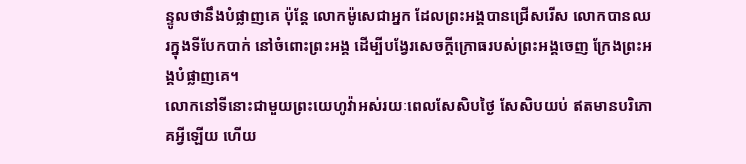ន្ទូលថានឹងបំផ្លាញគេ ប៉ុន្តែ លោកម៉ូសេជាអ្នក ដែលព្រះអង្គបានជ្រើសរើស លោកបានឈរក្នុងទីបែកបាក់ នៅចំពោះព្រះអង្គ ដើម្បីបង្វែរសេចក្ដីក្រោធរបស់ព្រះអង្គចេញ ក្រែងព្រះអង្គបំផ្លាញគេ។
លោកនៅទីនោះជាមួយព្រះយេហូវ៉ាអស់រយៈពេលសែសិបថ្ងៃ សែសិបយប់ ឥតមានបរិភោគអ្វីឡើយ ហើយ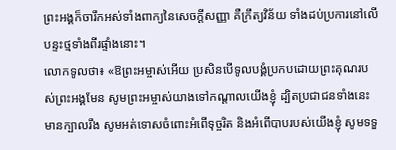ព្រះអង្គក៏ចារឹកអស់ទាំងពាក្យនៃសេចក្ដីសញ្ញា គឺក្រឹត្យវិន័យ ទាំងដប់ប្រការនៅលើបន្ទះថ្មទាំងពីរផ្ទាំងនោះ។
លោកទូលថា៖ «ឱព្រះអម្ចាស់អើយ ប្រសិនបើទូលបង្គំប្រកបដោយព្រះគុណរបស់ព្រះអង្គមែន សូមព្រះអម្ចាស់យាងទៅកណ្ដាលយើងខ្ញុំ ដ្បិតប្រជាជនទាំងនេះមានក្បាលរឹង សូមអត់ទោសចំពោះអំពើទុច្ចរិត និងអំពើបាបរបស់យើងខ្ញុំ សូមទទួ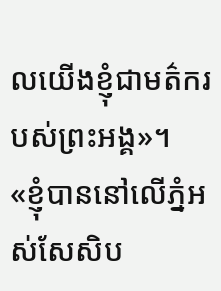លយើងខ្ញុំជាមត៌ករបស់ព្រះអង្គ»។
«ខ្ញុំបាននៅលើភ្នំអស់សែសិប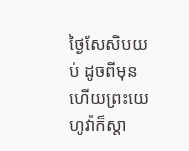ថ្ងៃសែសិបយប់ ដូចពីមុន ហើយព្រះយេហូវ៉ាក៏ស្តា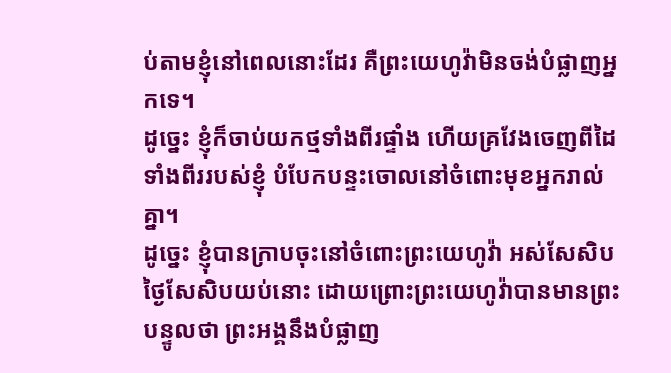ប់តាមខ្ញុំនៅពេលនោះដែរ គឺព្រះយេហូវ៉ាមិនចង់បំផ្លាញអ្នកទេ។
ដូច្នេះ ខ្ញុំក៏ចាប់យកថ្មទាំងពីរផ្ទាំង ហើយគ្រវែងចេញពីដៃទាំងពីររបស់ខ្ញុំ បំបែកបន្ទះចោលនៅចំពោះមុខអ្នករាល់គ្នា។
ដូច្នេះ ខ្ញុំបានក្រាបចុះនៅចំពោះព្រះយេហូវ៉ា អស់សែសិបថ្ងៃសែសិបយប់នោះ ដោយព្រោះព្រះយេហូវ៉ាបានមានព្រះបន្ទូលថា ព្រះអង្គនឹងបំផ្លាញ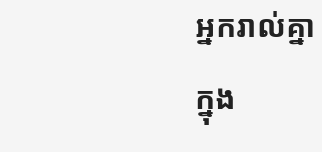អ្នករាល់គ្នា
ក្នុង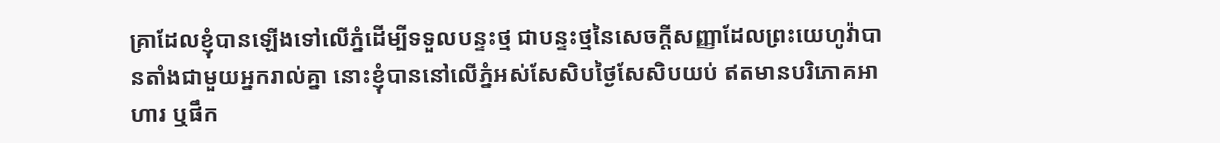គ្រាដែលខ្ញុំបានឡើងទៅលើភ្នំដើម្បីទទួលបន្ទះថ្ម ជាបន្ទះថ្មនៃសេចក្ដីសញ្ញាដែលព្រះយេហូវ៉ាបានតាំងជាមួយអ្នករាល់គ្នា នោះខ្ញុំបាននៅលើភ្នំអស់សែសិបថ្ងៃសែសិបយប់ ឥតមានបរិភោគអាហារ ឬផឹក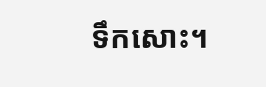ទឹកសោះ។